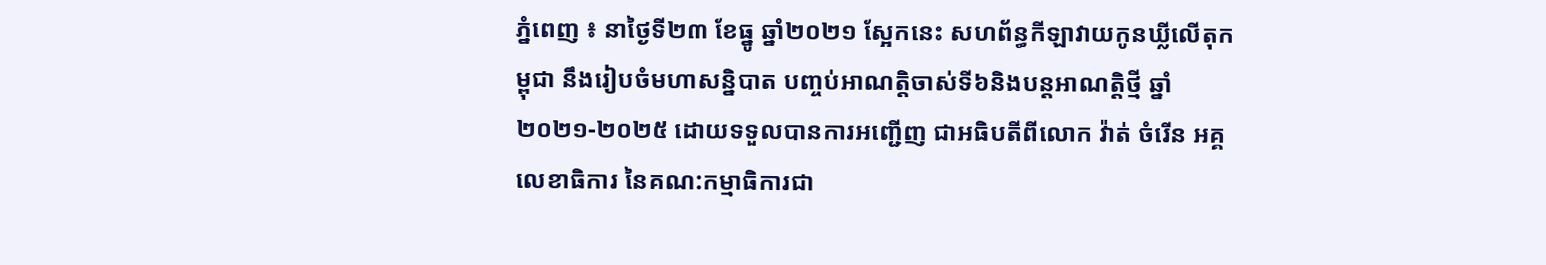ភ្នំពេញ ៖ នាថ្ងៃទី២៣ ខែធ្នូ ឆ្នាំ២០២១ ស្អែកនេះ សហព័ន្ធកីឡាវាយកូនឃ្លីលើតុកម្ពុជា នឹងរៀបចំមហាសន្និបាត បញ្ចប់អាណត្តិចាស់ទី៦និងបន្តអាណត្តិថ្មី ឆ្នាំ២០២១-២០២៥ ដោយទទួលបានការអញ្ជើញ ជាអធិបតីពីលោក វ៉ាត់ ចំរើន អគ្គលេខាធិការ នៃគណ:កម្មាធិការជា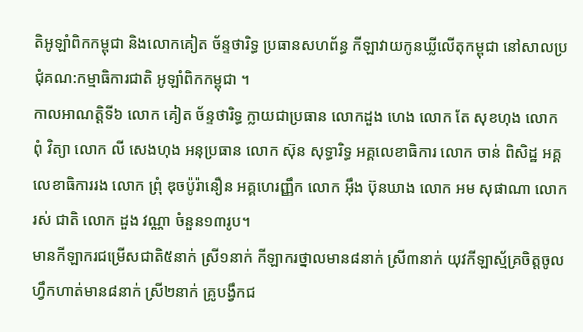តិអូឡាំពិកកម្ពុជា និងលោកគៀត ច័ន្ទថារិទ្ធ ប្រធានសហព័ន្ធ កីឡាវាយកូនឃ្លីលើតុកម្ពុជា នៅសាលប្រជុំគណ:កម្មាធិការជាតិ អូឡាំពិកកម្ពុជា ។
កាលអាណត្តិទី៦ លោក គៀត ច័ន្ទថារិទ្ធ ក្លាយជាប្រធាន លោកដួង ហេង លោក តែ សុខហុង លោក ពុំ វិត្យា លោក លី សេងហុង អនុប្រធាន លោក ស៊ុន សុទ្ធារិទ្ធ អគ្គលេខាធិការ លោក ចាន់ ពិសិដ្ឋ អគ្គលេខាធិការរង លោក ព្រុំ ឌុចប៉ូរ៉ានឿន អគ្គហេរញ្ញឹក លោក អ៊ឹង ប៊ុនឃាង លោក អម សុផាណា លោក រស់ ជាតិ លោក ដួង វណ្ណា ចំនួន១៣រូប។
មានកីឡាករជម្រើសជាតិ៥នាក់ ស្រី១នាក់ កីឡាករថ្នាលមាន៨នាក់ ស្រី៣នាក់ យុវកីឡាស្ម័គ្រចិត្តចូលហ្វឹកហាត់មាន៨នាក់ ស្រី២នាក់ គ្រូបង្វឹកជ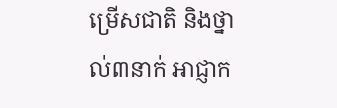ម្រើសជាតិ និងថ្នាល់៣នាក់ អាជ្ញាក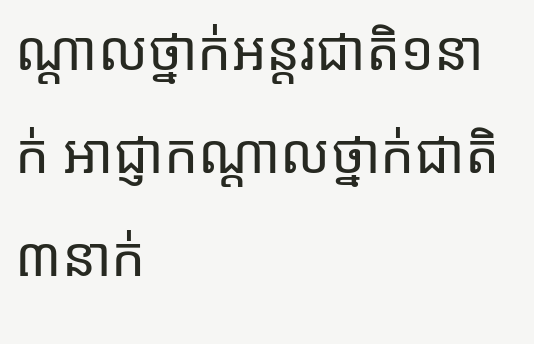ណ្តាលថ្នាក់អន្តរជាតិ១នាក់ អាជ្ញាកណ្តាលថ្នាក់ជាតិ៣នាក់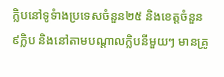ក្លិបនៅទូទំាងប្រទេសចំនួន២៥ និងខេត្តចំនួន៩ក្លិប និងនៅតាមបណ្តាលក្លិបនីមួយៗ មានគូ្រ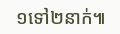១ទៅ២នាក់៕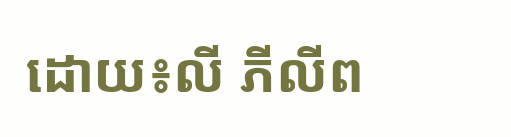ដោយ៖លី ភីលីព